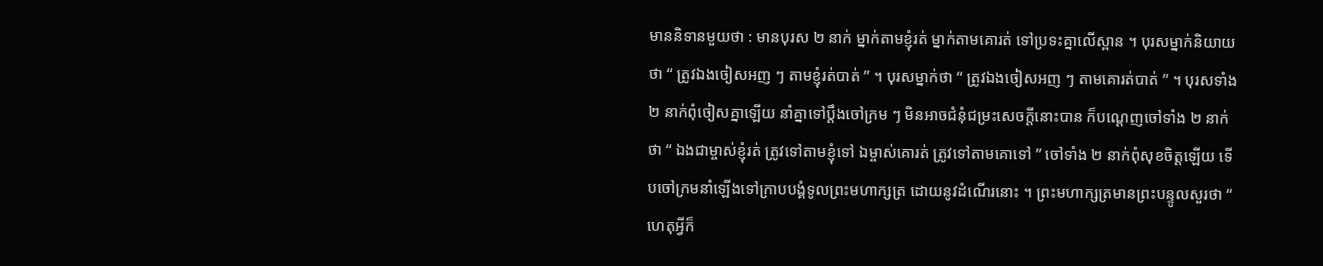មាននិទានមួយថា : មានបុរស ២ នាក់ ម្នាក់តាមខ្ញុំរត់ ម្នាក់តាមគោរត់ ទៅប្រទះគ្នាលើស្ពាន ។ បុរសម្នាក់និយាយថា “ ត្រូវឯងចៀសអញ ៗ តាមខ្ញុំរត់បាត់ ” ។ បុរសម្នាក់ថា “ ត្រូវឯងចៀសអញ ៗ តាមគោរត់បាត់ ” ។ បុរសទាំង ២ នាក់ពុំចៀសគ្នាឡើយ នាំគ្នាទៅប្ដឹងចៅក្រម ៗ មិនអាចជំនុំជម្រះសេចក្ដីនោះបាន ក៏បណ្ដេញចៅទាំង ២ នាក់ថា “ ឯងជាម្ចាស់ខ្ញុំរត់ ត្រូវទៅតាមខ្ញុំទៅ ឯម្ចាស់គោរត់ ត្រូវទៅតាមគោទៅ ” ចៅទាំង ២ នាក់ពុំសុខចិត្តឡើយ ទើបចៅក្រមនាំឡើងទៅក្រាបបង្គំទូលព្រះមហាក្សត្រ ដោយនូវដំណើរនោះ ។ ព្រះមហាក្សត្រមានព្រះបន្ទូលសួរថា “ ហេតុអ្វីក៏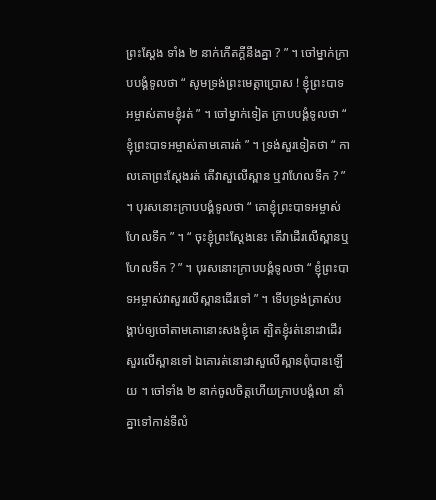ព្រះស្ដែង ទាំង ២ នាក់កើតក្ដីនឹងគ្នា ? ” ។ ចៅម្នាក់ក្រាបបង្គំទូលថា “ សូមទ្រង់ព្រះមេត្តាប្រោស ! ខ្ញុំព្រះបាទអម្ចាស់តាមខ្ញុំរត់ ” ។ ចៅម្នាក់ទៀត ក្រាបបង្គំទូលថា “ ខ្ញុំព្រះបាទអម្ចាស់តាមគោរត់ ” ។ ទ្រង់សួរទៀតថា “ កាលគោព្រះស្ដែងរត់ តើវាសួលើស្ពាន ឬវាហែលទឹក ? ” ។ បុរសនោះក្រាបបង្គំទូលថា “ គោខ្ញុំព្រះបាទអម្ចាស់ ហែលទឹក ” ។ “ ចុះខ្ញុំព្រះស្ដែងនេះ តើវាដើរលើស្ពានឬហែលទឹក ? ” ។ បុរសនោះក្រាបបង្គំទូលថា “ ខ្ញុំព្រះបាទអម្ចាស់វាសួរលើស្ពានដើរទៅ ” ។ ទើបទ្រង់ត្រាស់បង្គាប់ឲ្យចៅតាមគោនោះសងខ្ញុំគេ ត្បិតខ្ញុំរត់នោះវាដើរសួរលើស្ពានទៅ ឯគោរត់នោះវាសួលើស្ពានពុំបានឡើយ ។ ចៅទាំង ២ នាក់ចូលចិត្តហើយក្រាបបង្គំលា នាំគ្នាទៅកាន់ទីលំ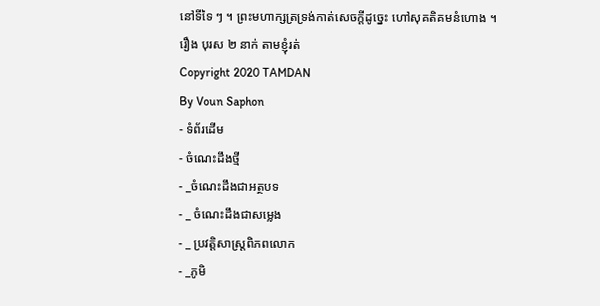នៅទីទៃ ៗ ។ ព្រះមហាក្សត្រទ្រង់កាត់សេចក្ដីដូច្នេះ ហៅសុគតិគមនំហោង ។
រឿង បុរស ២ នាក់ តាមខ្ញុំរត់
Copyright 2020 TAMDAN
By Voun Saphon
- ទំព័រដើម
- ចំណេះដឹងថ្មី
- _ចំណេះដឹងជាអត្ថបទ
- _ ចំណេះដឹងជាសម្លេង
- _ ប្រវត្តិសាស្រ្តពិភពលោក
- _ភូមិ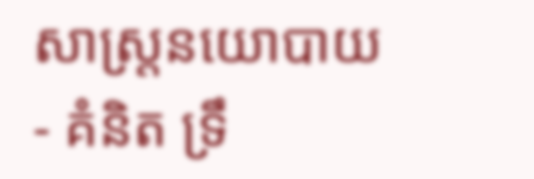សាស្រ្តនយោបាយ
- គំនិត ទ្រឹ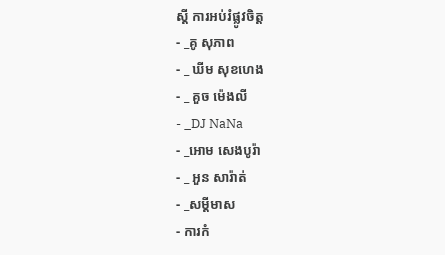ស្ដី ការអប់រំផ្លូវចិត្ត
- _គូ សុភាព
- _ ឃីម សុខហេង
- _ គួច ម៉េងលី
- _DJ NaNa
- _អោម សេងបូរ៉ា
- _ អួន សារ៉ាត់
- _សម្ដីមាស
- ការកំ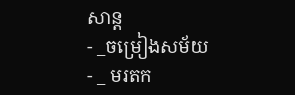សាន្ដ
- _ចម្រៀងសម័យ
- _ មរតក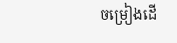ចម្រៀងដើ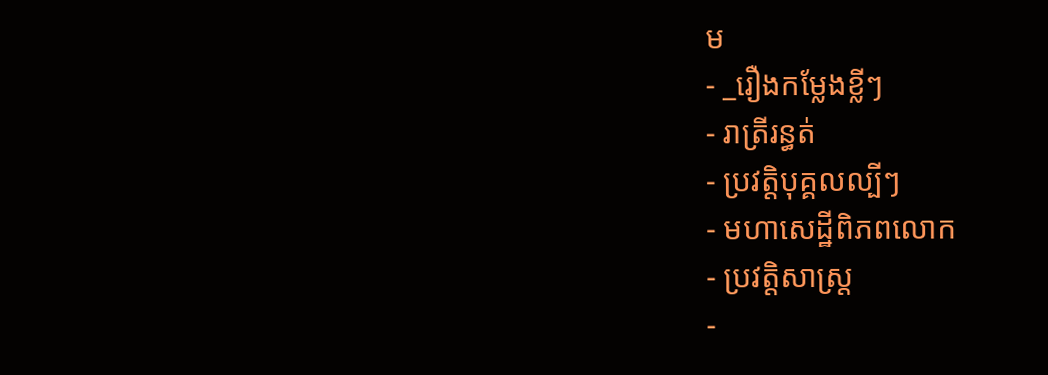ម
- _រឿងកម្លែងខ្លីៗ
- រាត្រីរន្ធត់
- ប្រវត្តិបុគ្គលល្បីៗ
- មហាសេដ្ឋីពិភពលោក
- ប្រវត្តិសាស្រ្ត
-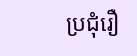ប្រជុំរឿ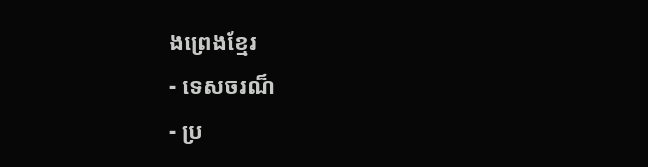ងព្រេងខ្មែរ
- ទេសចរណ៏
- ប្រ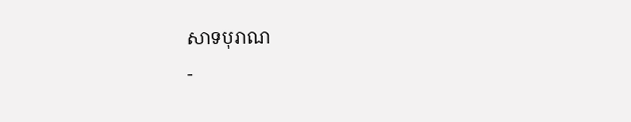សាទបុរាណ
-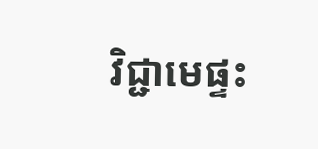វិជ្ជាមេផ្ទះ